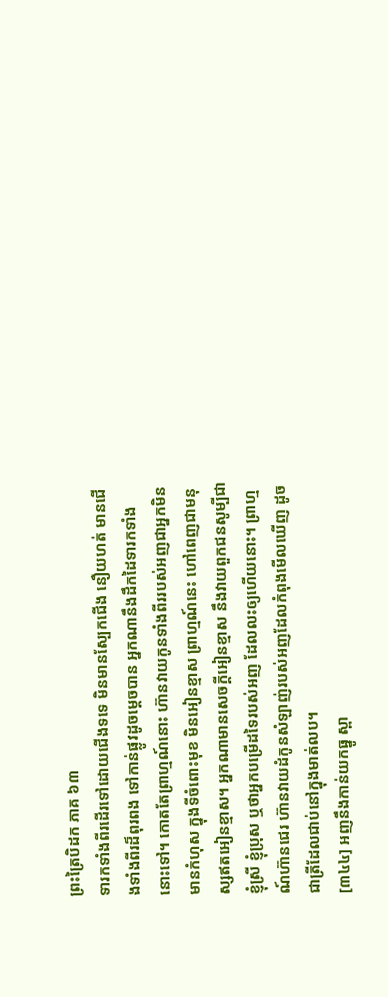ព្រះត្រៃបិដក ភាគ ៦៣
ទារកទាំងពីរដើរទៅដោយជើងទទេ មិនមានស្បែកជើង នឿយហត់ មានជើងទាំងពីរដ៏ពុរពង ទៅកាន់ផ្លូវដូចម្តេចបាន អ្នកណានឹងដឹកដៃទារកទាំងនោះទៅ។ កោតតែព្រាហ្មណ៍នោះ ហ៊ានវាយកូនទាំងពីររបស់អញជាអ្នកមិនមានកំហុស ក្នុងទីចំពោះមុខ មិនអៀនខ្មាស ព្រាហ្មណ៍នេះ ហៅពេញជាមនុស្សឥតអៀនខ្មាស។ អ្នកណាមានសេចក្តីអៀនខ្មាស នឹងវាយពួកជនសូម្បីជាខ្ញុំស្រី ខ្ញុំប្រុស ឬថាអ្នកបម្រើដទៃរបស់អញ ដែលលះឲ្យហើយនោះ។ ព្រាហ្មណ៍ហ៊ានជេរ ហ៊ានវាយដំកូនសំឡាញ់របស់អញដែលកំពុងមើលឃើញ ដូចជាត្រីដែលជាប់នៅក្នុងមាត់លប។
[៣៤៤] អញនឹងកាន់យកធ្នូ ស្ពា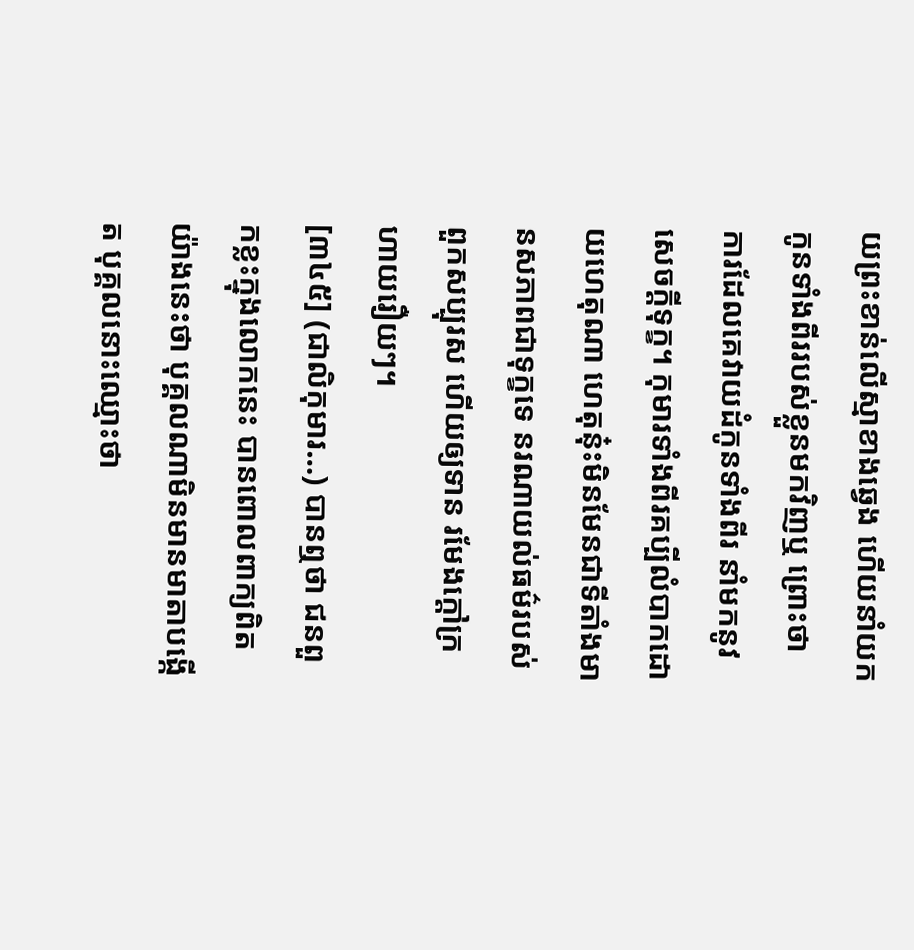យព្រះខាន់លើស្មាខាងឆ្វេង ហើយនាំយកកូនទាំងពីររបស់ខ្លួនមកវិញឬ ព្រោះថា ការដែលគេវាយដំកូនទាំងពីរ នាំមកនូវសេចក្ដីទុក្ខ។ កុមារទាំងពីរគប្បីលំបាកដោយហេតុណា ហេតុនុ៎ះមិនមែនជាទីតាំងមានសភាពជាទុក្ខទេ នរណាយល់ធម៌របស់ពួកសប្បុរស ហើយឲ្យទាន រមែងក្តៅក្រហាយរឿយៗ។
[៣៤៥] (ជាលិកុមារ…) បានឮថា ជនពួកខ្លះក្នុងលោកនេះ បានពោលពាក្យពិតយ៉ាងនេះថា បុគ្គលណាមិនមានមាតាបង្កើត បុគ្គលនោះឈ្មោះថា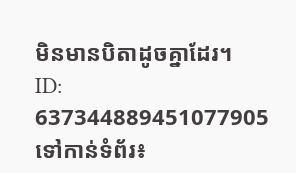មិនមានបិតាដូចគ្នាដែរ។
ID: 637344889451077905
ទៅកាន់ទំព័រ៖